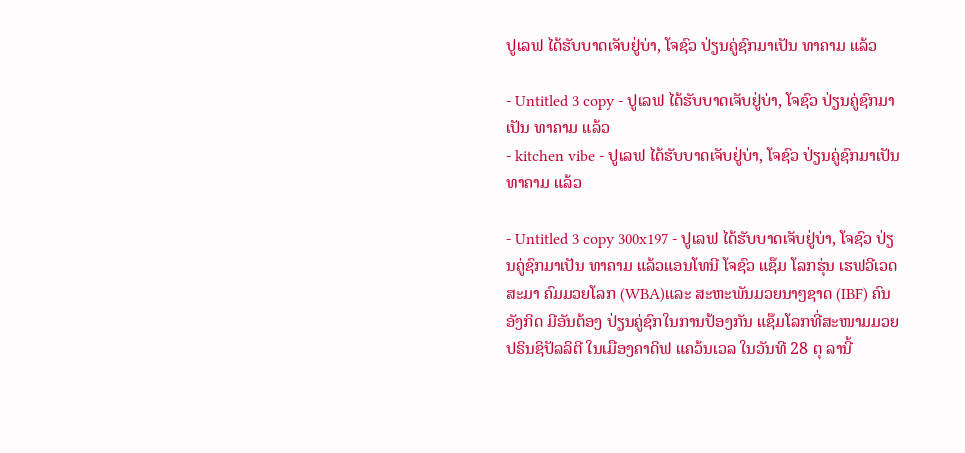ປູເລຟ ໄດ້ຮັບບາດເຈັບຢູ່ບ່າ, ໂຈຊົວ ປ່ຽນຄູ່ຊົກມາເປັນ ທາຄາມ ແລ້ວ

- Untitled 3 copy - ປູເລຟ ໄດ້ຮັບບາດເຈັບຢູ່ບ່າ, ໂຈຊົວ ປ່ຽນຄູ່ຊົກມາເປັນ ທາຄາມ ແລ້ວ
- kitchen vibe - ປູເລຟ ໄດ້ຮັບບາດເຈັບຢູ່ບ່າ, ໂຈຊົວ ປ່ຽນຄູ່ຊົກມາເປັນ ທາຄາມ ແລ້ວ

- Untitled 3 copy 300x197 - ປູເລຟ ໄດ້ຮັບບາດເຈັບຢູ່ບ່າ, ໂຈຊົວ ປ່ຽນຄູ່ຊົກມາເປັນ ທາຄາມ ແລ້ວແອນໂທນີ ໂຈຊົວ ແຊ໊ມ ໂລກຮຸ່ນ ເຮຟວີເວດ ສະມາ ຄົມມວຍໂລກ (WBA)ແລະ ສະຫະພັນມວຍນາໆຊາດ (IBF) ຄົນ ອັງກິດ ມີອັນຕ້ອງ ປ່ຽນຄູ່ຊົກໃນການປ້ອງກັນ ແຊ໊ມໂລກທີ່ສະໜາມມວຍ ປຣິນຊິປັລລິຕີ ໃນເມືອງຄາດິຟ ແຄວ້ນເວລ ໃນວັນທີ 28 ຕຸ ລານີ້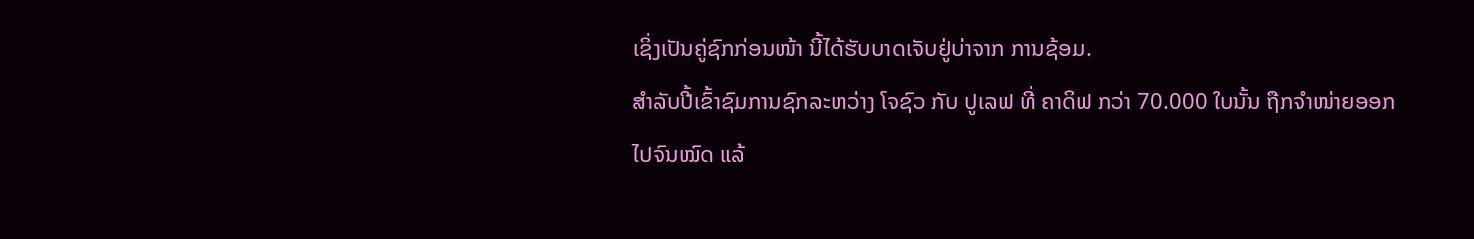ເຊິ່ງເປັນຄູ່ຊົກກ່ອນໜ້າ ນີ້ໄດ້ຮັບບາດເຈັບຢູ່ບ່າຈາກ ການຊ້ອມ.
ສຳລັບປີ້ເຂົ້າຊົມການຊົກລະຫວ່າງ ໂຈຊົວ ກັບ ປູເລຟ ທີ່ ຄາດິຟ ກວ່າ 70.000 ໃບນັ້ນ ຖືກຈຳໜ່າຍອອກໄປຈົນໝົດ ແລ້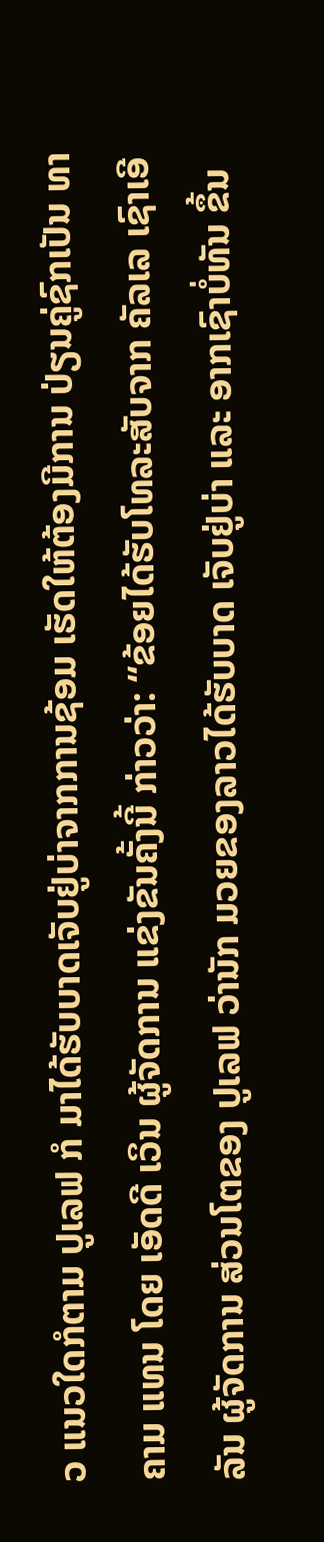ວ ແນວໃດກໍຕາມ ປູເລຟ ກໍ ມາໄດ້ຮັບບາດເຈັບຢູ່ບ່າຈາກການຊ້ອມ ເຮັດໃຫ້ຕ້ອງມີການ ປ່ຽນຄູ່ຊົກເປັນ ທາຄາມ ແທນ ໂດຍ ເອັດດີ ເວິນ ຜູ້ຈັດການ ແຂ່ງຂັນຄັ້ງນີ້ ກ່າວວ່າ: “ຂ້ອຍໄດ້ຮັບໂທລະສັບຈາກ ຄັລເລ ເຊົາເອີລັນ ຜູ້ຈັດການ ສ່ວນໂຕຂອງ ປູເລຟ ວ່ານັກ ມວຍຂອງລາວໄດ້ຮັບບາດ ເຈັບຢູ່ບ່າ ແລະ ອາກເຊົາບໍ່ທັນ ຂຶ້ນ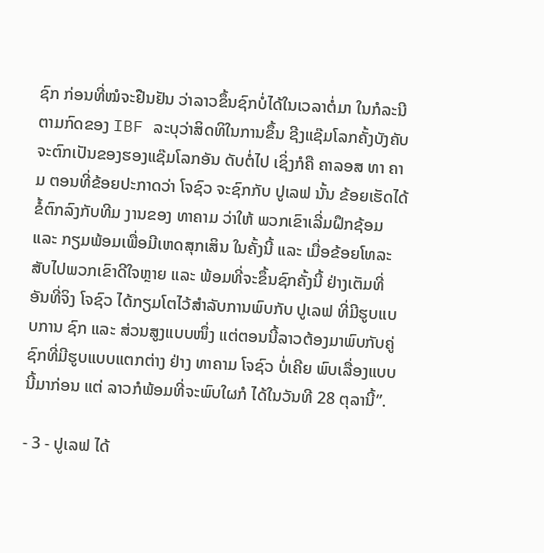ຊົກ ກ່ອນທີ່ໝໍຈະຢືນຢັນ ວ່າລາວຂຶ້ນຊົກບໍ່ໄດ້ໃນເວລາຕໍ່ມາ ໃນກໍລະນີຕາມກົດຂອງ IBF ລະບຸວ່າສິດທິໃນການຂຶ້ນ ຊີງແຊ໊ມໂລກຄັ້ງບັງຄັບຈະຕົກເປັນຂອງຮອງແຊ໊ມໂລກອັນ ດັບຕໍ່ໄປ ເຊິ່ງກໍຄື ຄາລອສ ທາ ຄາມ ຕອນທີ່ຂ້ອຍປະກາດວ່າ ໂຈຊົວ ຈະຊົກກັບ ປູເລຟ ນັ້ນ ຂ້ອຍເຮັດໄດ້ຂໍ້ຕົກລົງກັບທີມ ງານຂອງ ທາຄາມ ວ່າໃຫ້ ພວກເຂົາເລີ່ມຝຶກຊ້ອມ ແລະ ກຽມພ້ອມເພື່ອມີເຫດສຸກເສິນ ໃນຄັ້ງນີ້ ແລະ ເມື່ອຂ້ອຍໂທລະ ສັບໄປພວກເຂົາດີໃຈຫຼາຍ ແລະ ພ້ອມທີ່ຈະຂຶ້ນຊົກຄັ້ງນີ້ ຢ່າງເຕັມທີ່ ອັນທີ່ຈິງ ໂຈຊົວ ໄດ້ກຽມໂຕໄວ້ສຳລັບການພົບກັບ ປູເລຟ ທີ່ມີຮູບແບບການ ຊົກ ແລະ ສ່ວນສູງແບບໜຶ່ງ ແຕ່ຕອນນີ້ລາວຕ້ອງມາພົບກັບຄູ່ຊົກທີ່ມີຮູບແບບແຕກຕ່າງ ຢ່າງ ທາຄາມ ໂຈຊົວ ບໍ່ເຄີຍ ພົບເລື່ອງແບບນີ້ມາກ່ອນ ແຕ່ ລາວກໍພ້ອມທີ່ຈະພົບໃຜກໍ ໄດ້ໃນວັນທີ 28 ຕຸລານີ້”.

- 3 - ປູເລຟ ໄດ້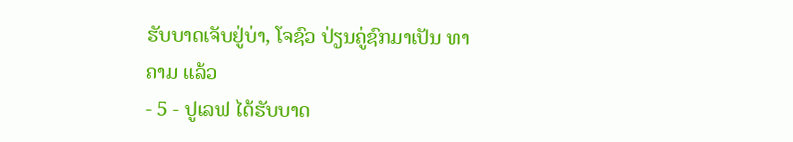ຮັບບາດເຈັບຢູ່ບ່າ, ໂຈຊົວ ປ່ຽນຄູ່ຊົກມາເປັນ ທາຄາມ ແລ້ວ
- 5 - ປູເລຟ ໄດ້ຮັບບາດ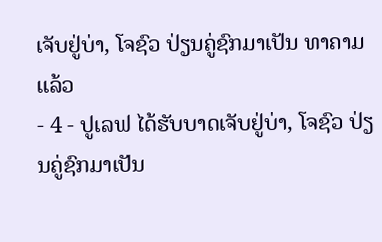ເຈັບຢູ່ບ່າ, ໂຈຊົວ ປ່ຽນຄູ່ຊົກມາເປັນ ທາຄາມ ແລ້ວ
- 4 - ປູເລຟ ໄດ້ຮັບບາດເຈັບຢູ່ບ່າ, ໂຈຊົວ ປ່ຽນຄູ່ຊົກມາເປັນ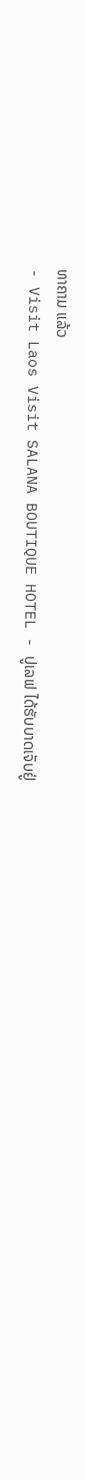ທາຄາມ ແລ້ວ
- Visit Laos Visit SALANA BOUTIQUE HOTEL - ປູເລຟ ໄດ້ຮັບບາດເຈັບຢູ່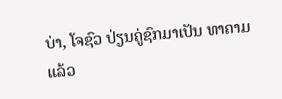ບ່າ, ໂຈຊົວ ປ່ຽນຄູ່ຊົກມາເປັນ ທາຄາມ ແລ້ວ